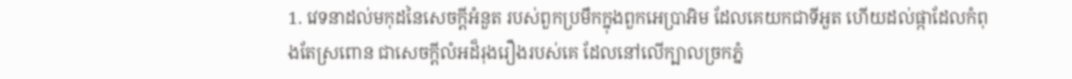1. វេទនាដល់មកុដនៃសេចក្ដីអំនួត របស់ពួកប្រមឹកក្នុងពួកអេប្រាអិម ដែលគេយកជាទីអួត ហើយដល់ផ្កាដែលកំពុងតែស្រពោន ជាសេចក្ដីលំអដ៏រុងរឿងរបស់គេ ដែលនៅលើក្បាលច្រកភ្នំ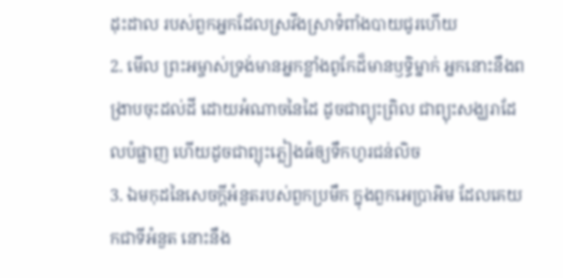ដុះដាល របស់ពួកអ្នកដែលស្រវឹងស្រាទំពាំងបាយជូរហើយ
2. មើល ព្រះអម្ចាស់ទ្រង់មានអ្នកខ្លាំងពូកែដ៏មានឫទ្ធិម្នាក់ អ្នកនោះនឹងពង្រាបចុះដល់ដី ដោយអំណាចនៃដៃ ដូចជាព្យុះព្រិល ជាព្យុះសង្ឃរាដែលបំផ្លាញ ហើយដូចជាព្យុះភ្លៀងធំឲ្យទឹកហូរជន់លិច
3. ឯមកុដនៃសេចក្ដីអំនួតរបស់ពួកប្រមឹក ក្នុងពួកអេប្រាអិម ដែលគេយកជាទីអំនួត នោះនឹង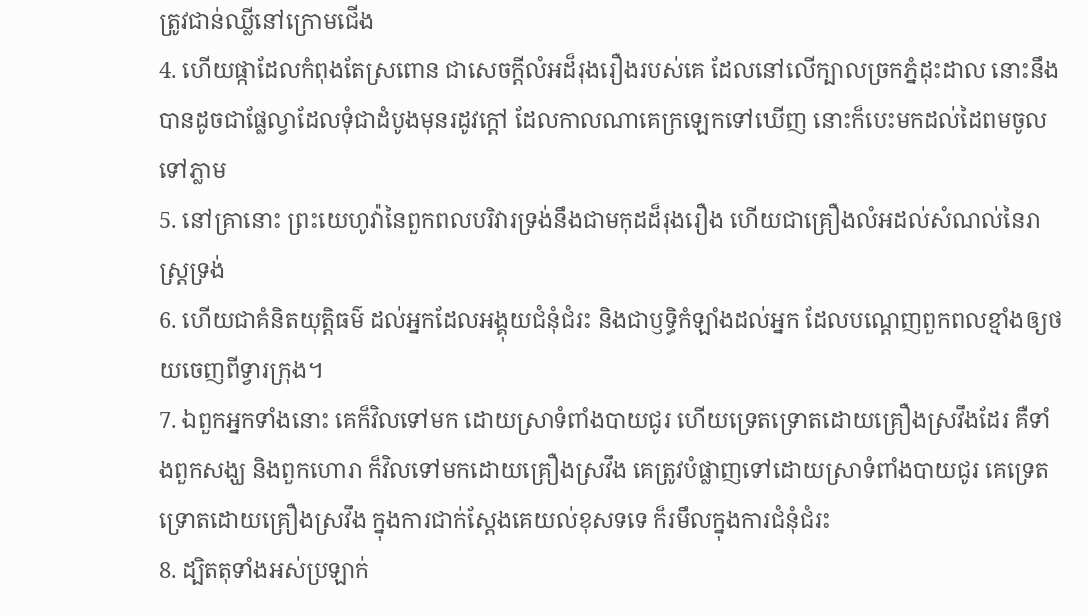ត្រូវជាន់ឈ្លីនៅក្រោមជើង
4. ហើយផ្កាដែលកំពុងតែស្រពោន ជាសេចក្ដីលំអដ៏រុងរឿងរបស់គេ ដែលនៅលើក្បាលច្រកភ្នំដុះដាល នោះនឹងបានដូចជាផ្លែល្វាដែលទុំជាដំបូងមុនរដូវក្តៅ ដែលកាលណាគេក្រឡេកទៅឃើញ នោះក៏បេះមកដល់ដៃពមចូលទៅភ្លាម
5. នៅគ្រានោះ ព្រះយេហូវ៉ានៃពួកពលបរិវារទ្រង់នឹងជាមកុដដ៏រុងរឿង ហើយជាគ្រឿងលំអដល់សំណល់នៃរាស្ត្រទ្រង់
6. ហើយជាគំនិតយុត្តិធម៌ ដល់អ្នកដែលអង្គុយជំនុំជំរះ និងជាឫទ្ធិកំឡាំងដល់អ្នក ដែលបណ្តេញពួកពលខ្មាំងឲ្យថយចេញពីទ្វារក្រុង។
7. ឯពួកអ្នកទាំងនោះ គេក៏វិលទៅមក ដោយស្រាទំពាំងបាយជូរ ហើយទ្រេតទ្រោតដោយគ្រឿងស្រវឹងដែរ គឺទាំងពួកសង្ឃ និងពួកហោរា ក៏វិលទៅមកដោយគ្រឿងស្រវឹង គេត្រូវបំផ្លាញទៅដោយស្រាទំពាំងបាយជូរ គេទ្រេតទ្រោតដោយគ្រឿងស្រវឹង ក្នុងការជាក់ស្តែងគេយល់ខុសទទេ ក៏រមឹលក្នុងការជំនុំជំរះ
8. ដ្បិតតុទាំងអស់ប្រឡាក់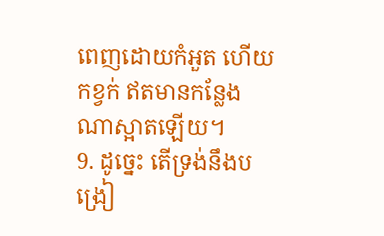ពេញដោយកំអួត ហើយកខ្វក់ ឥតមានកន្លែងណាស្អាតឡើយ។
9. ដូច្នេះ តើទ្រង់នឹងបង្រៀ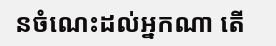នចំណេះដល់អ្នកណា តើ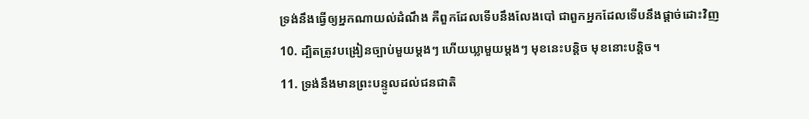ទ្រង់នឹងធ្វើឲ្យអ្នកណាយល់ដំណឹង គឺពួកដែលទើបនឹងលែងបៅ ជាពួកអ្នកដែលទើបនឹងផ្តាច់ដោះវិញ
10. ដ្បិតត្រូវបង្រៀនច្បាប់មួយម្តងៗ ហើយឃ្លាមួយម្តងៗ មុខនេះបន្តិច មុខនោះបន្តិច។
11. ទ្រង់នឹងមានព្រះបន្ទូលដល់ជនជាតិ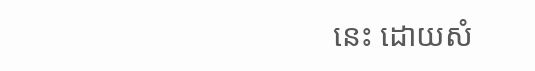នេះ ដោយសំ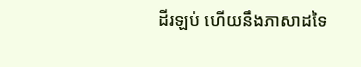ដីរឡប់ ហើយនឹងភាសាដទៃ